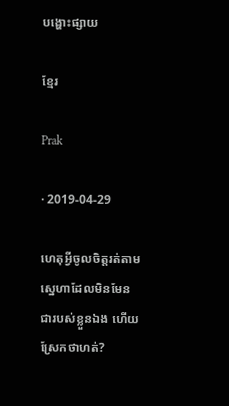បង្ហោះផ្សាយ

ខ្មែរ

Prak

· 2019-04-29

ហេតុអ្វីចូលចិត្តរត់តាមស្នេហាដែលមិនមែនជារបស់ខ្លួនឯង ហើយស្រែកថាហត់?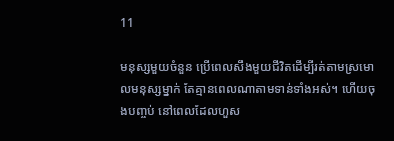11

មនុស្សមួយចំនួន ប្រើពេលសឹងមួយជីវិតដើម្បីរត់តាមស្រមោលមនុស្សម្នាក់ តែគ្មានពេលណាតាមទាន់ទាំងអស់។ ហើយចុងបញ្ចប់ នៅពេលដែលហួស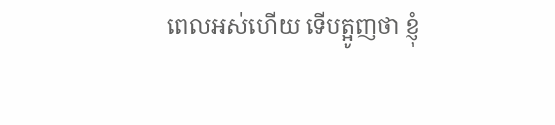ពេលអស់ហើយ ទើបត្អូញថា ខ្ញុំ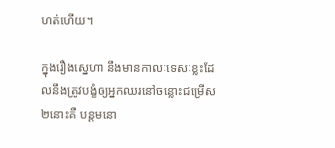ហត់ហើយ។

ក្នុងរឿងស្នេហា នឹងមានកាលៈទេសៈខ្លះដែលនឹងត្រូវបង្ខំឲ្យអ្នកឈរនៅចន្លោះជម្រើស២នោះគឺ បន្តមនោ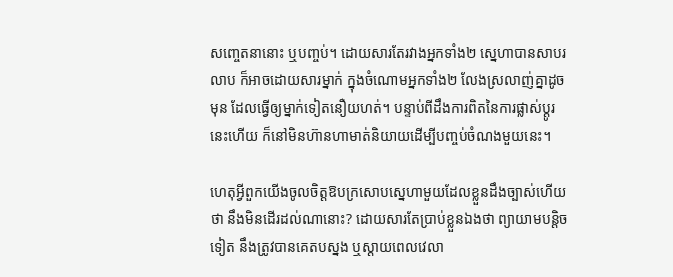សញ្ចេតនានោះ ឬបញ្ចប់។ ដោយសារតែរវាងអ្នកទាំង២ ស្នេហាបានសាបរលាប ក៏អាចដោយសារម្នាក់ ក្នុងចំណោមអ្នកទាំង២ លែងស្រលាញ់គ្នាដូចមុន ដែលធ្វើឲ្យម្នាក់ទៀតនឿយហត់។ បន្ទាប់ពីដឹងការពិតនៃការផ្លាស់ប្ដូរនេះហើយ ក៏នៅមិនហ៊ានហាមាត់និយាយដើម្បីបញ្ចប់ចំណងមួយនេះ។

ហេតុអ្វីពួកយើងចូលចិត្តឱបក្រសោបស្នេហាមួយដែលខ្លួនដឹងច្បាស់ហើយថា នឹងមិនដើរដល់ណានោះ? ដោយសារតែប្រាប់ខ្លួនឯងថា ព្យាយាមបន្តិចទៀត នឹងត្រូវបានគេតបស្នង ឬស្ដាយពេលវេលា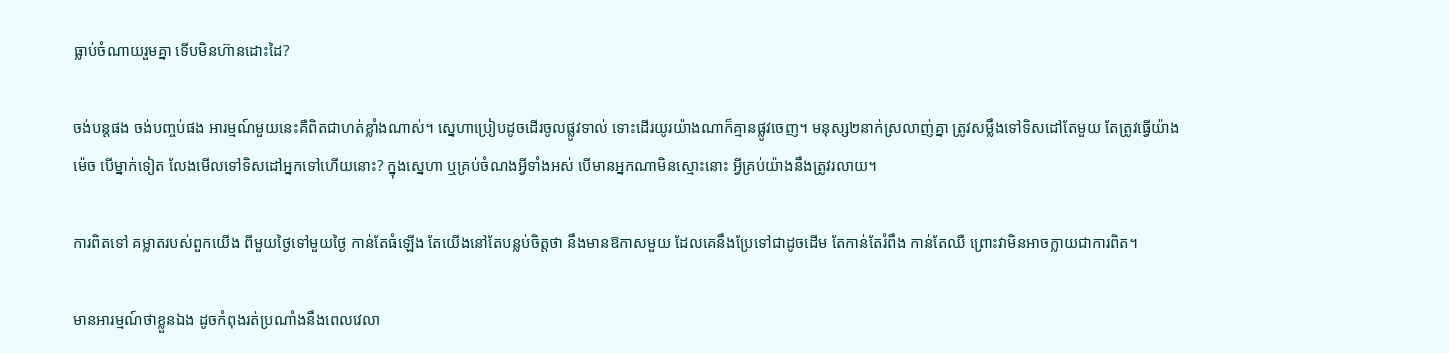ធ្លាប់ចំណាយរួមគ្នា ទើបមិនហ៊ានដោះដៃ?

ចង់បន្តផង ចង់បញ្ចប់ផង អារម្មណ៍មួយនេះគឺពិតជាហត់ខ្លាំងណាស់។ ស្នេហាប្រៀបដូចដើរចូលផ្លូវទាល់ ទោះដើរយូរយ៉ាងណាក៏គ្មានផ្លូវចេញ។ មនុស្ស២នាក់ស្រលាញ់គ្នា ត្រូវសម្លឹងទៅទិសដៅតែមួយ តែត្រូវធ្វើយ៉ាងម៉េច បើម្នាក់ទៀត លែងមើលទៅទិសដៅអ្នកទៅហើយនោះ? ក្នុងស្នេហា ឬគ្រប់ចំណងអ្វីទាំងអស់ បើមានអ្នកណាមិនស្មោះនោះ អ្វីគ្រប់យ៉ាងនឹងត្រូវរលាយ។

ការពិតទៅ គម្លាតរបស់ពួកយើង ពីមួយថ្ងៃទៅមួយថ្ងៃ កាន់តែធំឡើង តែយើងនៅតែបន្លប់ចិត្តថា នឹងមានឱកាសមួយ ដែលគេនឹងប្រែទៅជាដូចដើម តែកាន់តែរំពឹង កាន់តែឈឺ ព្រោះវាមិនអាចក្លាយជាការពិត។

មានអារម្មណ៍ថាខ្លួនឯង ដូចកំពុងរត់ប្រណាំងនឹងពេលវេលា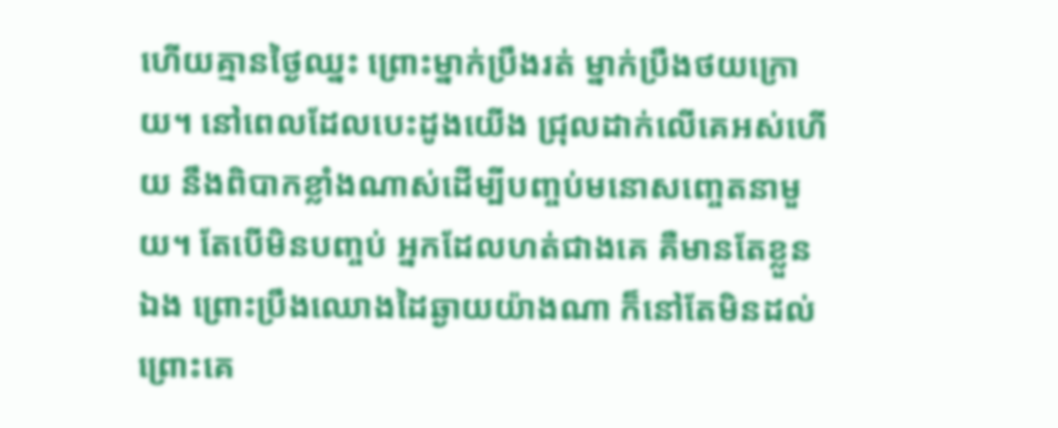ហើយគ្មានថ្ងៃឈ្នះ ព្រោះម្នាក់ប្រឹងរត់ ម្នាក់ប្រឹងថយក្រោយ។ នៅពេលដែលបេះដូងយើង ជ្រុលដាក់លើគេអស់ហើយ នឹងពិបាកខ្លាំងណាស់ដើម្បីបញ្ចប់មនោសញ្ចេតនាមួយ។ តែបើមិនបញ្ចប់ អ្នកដែលហត់ជាងគេ គឺមានតែខ្លួនឯង ព្រោះប្រឹងឈោងដៃឆ្ងាយយ៉ាងណា ក៏នៅតែមិនដល់ ព្រោះគេ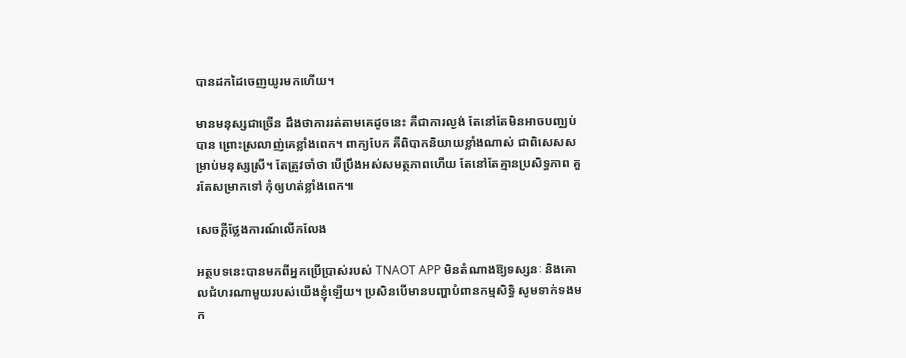បានដកដៃចេញយូរមកហើយ។

មានមនុស្សជាច្រើន ដឹងថាការរត់តាមគេដូចនេះ គឺជាការល្ងង់ តែនៅតែមិនអាចបញ្ឈប់បាន ព្រោះស្រលាញ់គេខ្លាំងពេក។ ពាក្យបែក គឺពិបាកនិយាយខ្លាំងណាស់ ជាពិសេសសម្រាប់មនុស្សស្រី។ តែត្រូវចាំថា បើប្រឹងអស់សមត្ថភាពហើយ តែនៅតែគ្មានប្រសិទ្ធភាព គួរតែសម្រាកទៅ កុំឲ្យហត់ខ្លាំងពេក៕

សេចក្តីថ្លែងការណ៍លើកលែង

អត្ថបទនេះបានមកពីអ្នកប្រើប្រាស់របស់ TNAOT APP មិនតំណាងឱ្យទស្សនៈ និងគោលជំហរណាមួយរបស់យើងខ្ញុំឡើយ។ ប្រសិនបើមានបញ្ហាបំពានកម្មសិទ្ធិ សូមទាក់ទងមក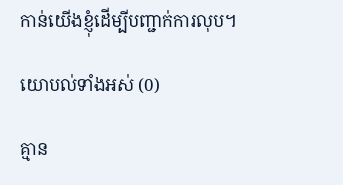កាន់យើងខ្ញុំដើម្បីបញ្ជាក់ការលុប។

យោបល់ទាំងអស់ (0)

គ្មាន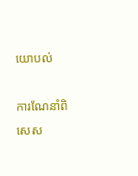យោបល់

ការណែនាំពិសេស